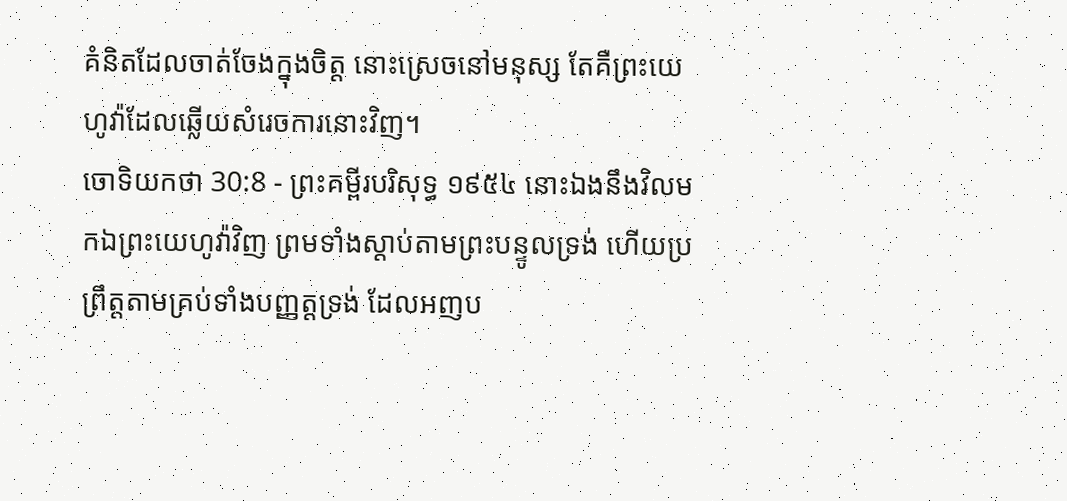គំនិតដែលចាត់ចែងក្នុងចិត្ត នោះស្រេចនៅមនុស្ស តែគឺព្រះយេហូវ៉ាដែលឆ្លើយសំរេចការនោះវិញ។
ចោទិយកថា 30:8 - ព្រះគម្ពីរបរិសុទ្ធ ១៩៥៤ នោះឯងនឹងវិលមកឯព្រះយេហូវ៉ាវិញ ព្រមទាំងស្តាប់តាមព្រះបន្ទូលទ្រង់ ហើយប្រព្រឹត្តតាមគ្រប់ទាំងបញ្ញត្តទ្រង់ ដែលអញប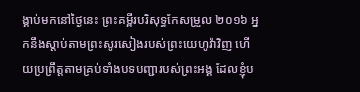ង្គាប់មកនៅថ្ងៃនេះ ព្រះគម្ពីរបរិសុទ្ធកែសម្រួល ២០១៦ អ្នកនឹងស្ដាប់តាមព្រះសូរសៀងរបស់ព្រះយេហូវ៉ាវិញ ហើយប្រព្រឹត្តតាមគ្រប់ទាំងបទបញ្ជារបស់ព្រះអង្គ ដែលខ្ញុំប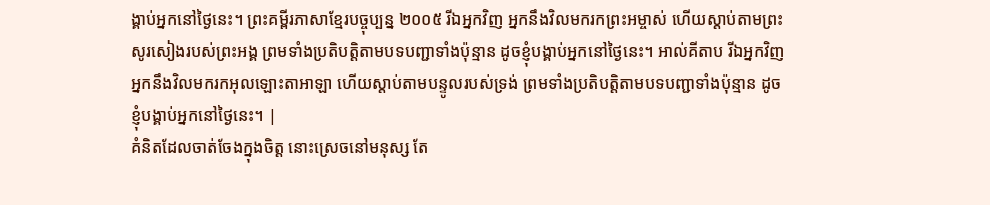ង្គាប់អ្នកនៅថ្ងៃនេះ។ ព្រះគម្ពីរភាសាខ្មែរបច្ចុប្បន្ន ២០០៥ រីឯអ្នកវិញ អ្នកនឹងវិលមករកព្រះអម្ចាស់ ហើយស្ដាប់តាមព្រះសូរសៀងរបស់ព្រះអង្គ ព្រមទាំងប្រតិបត្តិតាមបទបញ្ជាទាំងប៉ុន្មាន ដូចខ្ញុំបង្គាប់អ្នកនៅថ្ងៃនេះ។ អាល់គីតាប រីឯអ្នកវិញ អ្នកនឹងវិលមករកអុលឡោះតាអាឡា ហើយស្តាប់តាមបន្ទូលរបស់ទ្រង់ ព្រមទាំងប្រតិបត្តិតាមបទបញ្ជាទាំងប៉ុន្មាន ដូចខ្ញុំបង្គាប់អ្នកនៅថ្ងៃនេះ។ |
គំនិតដែលចាត់ចែងក្នុងចិត្ត នោះស្រេចនៅមនុស្ស តែ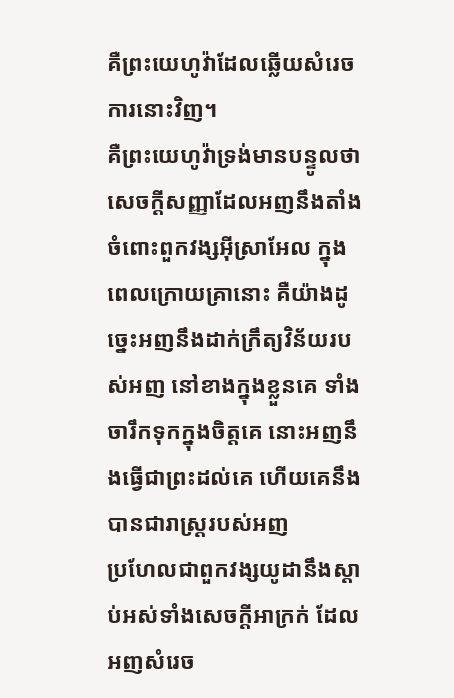គឺព្រះយេហូវ៉ាដែលឆ្លើយសំរេចការនោះវិញ។
គឺព្រះយេហូវ៉ាទ្រង់មានបន្ទូលថា សេចក្ដីសញ្ញាដែលអញនឹងតាំងចំពោះពួកវង្សអ៊ីស្រាអែល ក្នុងពេលក្រោយគ្រានោះ គឺយ៉ាងដូច្នេះអញនឹងដាក់ក្រឹត្យវិន័យរបស់អញ នៅខាងក្នុងខ្លួនគេ ទាំងចារឹកទុកក្នុងចិត្តគេ នោះអញនឹងធ្វើជាព្រះដល់គេ ហើយគេនឹងបានជារាស្ត្ររបស់អញ
ប្រហែលជាពួកវង្សយូដានឹងស្តាប់អស់ទាំងសេចក្ដីអាក្រក់ ដែលអញសំរេច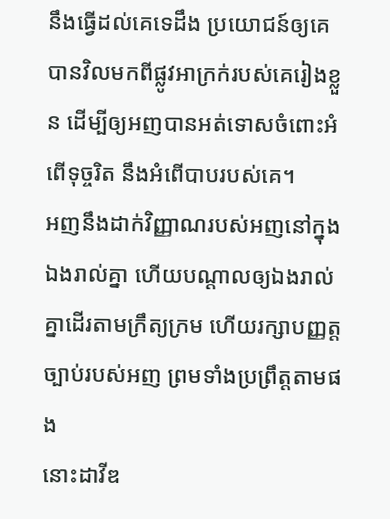នឹងធ្វើដល់គេទេដឹង ប្រយោជន៍ឲ្យគេបានវិលមកពីផ្លូវអាក្រក់របស់គេរៀងខ្លួន ដើម្បីឲ្យអញបានអត់ទោសចំពោះអំពើទុច្ចរិត នឹងអំពើបាបរបស់គេ។
អញនឹងដាក់វិញ្ញាណរបស់អញនៅក្នុងឯងរាល់គ្នា ហើយបណ្តាលឲ្យឯងរាល់គ្នាដើរតាមក្រឹត្យក្រម ហើយរក្សាបញ្ញត្តច្បាប់របស់អញ ព្រមទាំងប្រព្រឹត្តតាមផង
នោះដាវីឌ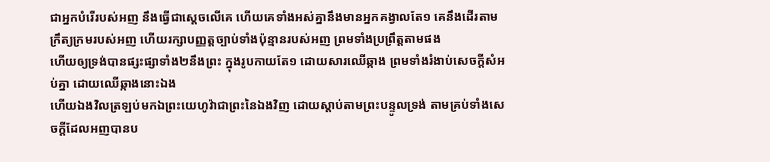ជាអ្នកបំរើរបស់អញ នឹងធ្វើជាស្តេចលើគេ ហើយគេទាំងអស់គ្នានឹងមានអ្នកគង្វាលតែ១ គេនឹងដើរតាមក្រឹត្យក្រមរបស់អញ ហើយរក្សាបញ្ញត្តច្បាប់ទាំងប៉ុន្មានរបស់អញ ព្រមទាំងប្រព្រឹត្តតាមផង
ហើយឲ្យទ្រង់បានផ្សះផ្សាទាំង២នឹងព្រះ ក្នុងរូបកាយតែ១ ដោយសារឈើឆ្កាង ព្រមទាំងរំងាប់សេចក្ដីសំអប់គ្នា ដោយឈើឆ្កាងនោះឯង
ហើយឯងវិលត្រឡប់មកឯព្រះយេហូវ៉ាជាព្រះនៃឯងវិញ ដោយស្តាប់តាមព្រះបន្ទូលទ្រង់ តាមគ្រប់ទាំងសេចក្ដីដែលអញបានប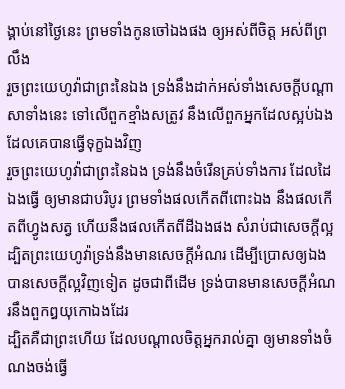ង្គាប់នៅថ្ងៃនេះ ព្រមទាំងកូនចៅឯងផង ឲ្យអស់ពីចិត្ត អស់ពីព្រលឹង
រួចព្រះយេហូវ៉ាជាព្រះនៃឯង ទ្រង់នឹងដាក់អស់ទាំងសេចក្ដីបណ្តាសាទាំងនេះ ទៅលើពួកខ្មាំងសត្រូវ នឹងលើពួកអ្នកដែលស្អប់ឯង ដែលគេបានធ្វើទុក្ខឯងវិញ
រួចព្រះយេហូវ៉ាជាព្រះនៃឯង ទ្រង់នឹងចំរើនគ្រប់ទាំងការ ដែលដៃឯងធ្វើ ឲ្យមានជាបរិបូរ ព្រមទាំងផលកើតពីពោះឯង នឹងផលកើតពីហ្វូងសត្វ ហើយនឹងផលកើតពីដីឯងផង សំរាប់ជាសេចក្ដីល្អ ដ្បិតព្រះយេហូវ៉ាទ្រង់នឹងមានសេចក្ដីអំណរ ដើម្បីប្រោសឲ្យឯងបានសេចក្ដីល្អវិញទៀត ដូចជាពីដើម ទ្រង់បានមានសេចក្ដីអំណរនឹងពួកឰយុកោឯងដែរ
ដ្បិតគឺជាព្រះហើយ ដែលបណ្តាលចិត្តអ្នករាល់គ្នា ឲ្យមានទាំងចំណងចង់ធ្វើ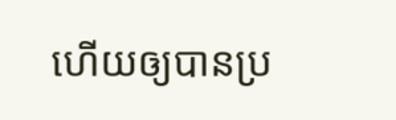ហើយឲ្យបានប្រ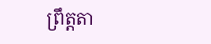ព្រឹត្តតា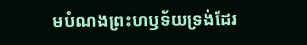មបំណងព្រះហឫទ័យទ្រង់ដែរ